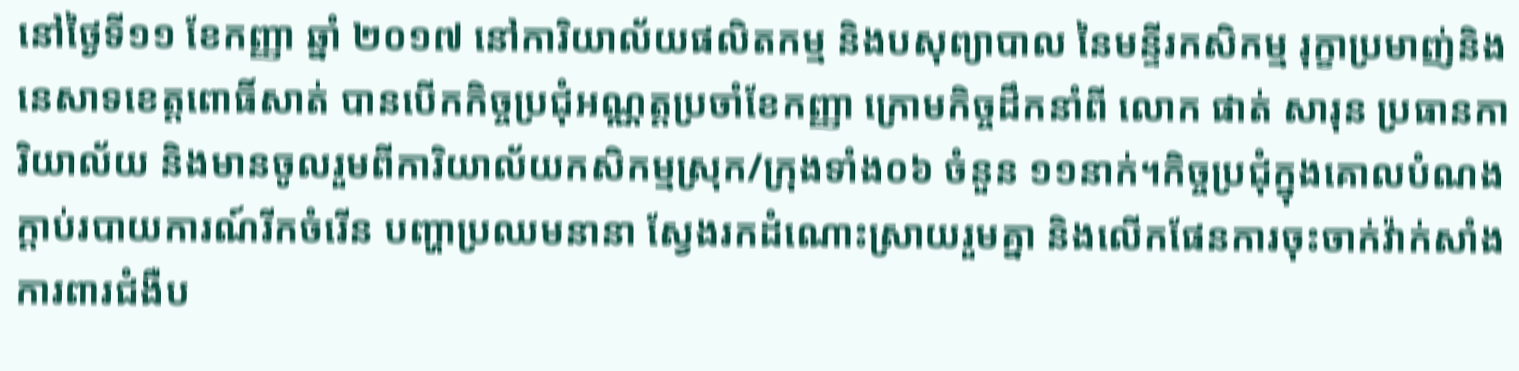នៅថ្ងៃទី១១ ខែកញ្ញា ឆ្នាំ ២០១៧ នៅការិយាល័យផលិតកម្ម និងបសុព្យាបាល នៃមន្ទីរកសិកម្ម រុក្ខាប្រមាញ់និងនេសាទខេត្តពោធិ៍សាត់ បានបើកកិច្ចប្រជុំអណ្ណត្តប្រចាំខែកញ្ញា ក្រោមកិច្ចដឹកនាំពី លោក ផាត់ សារុន ប្រធានការិយាល័យ និងមានចូលរួមពីការិយាល័យកសិកម្មស្រុក/ក្រុងទាំង០៦ ចំនួន ១១នាក់។កិច្ចប្រជុំក្នុងគោលបំណង ក្តាប់របាយការណ៍រីកចំរើន បញ្ហាប្រឈមនានា ស្វែងរកដំណោះស្រាយរួមគ្នា និងលើកផែនការចុះចាក់វ៉ាក់សាំងការពារជំងឺប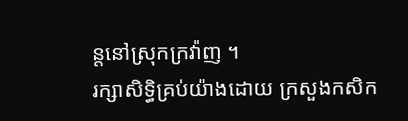ន្តនៅស្រុកក្រវ៉ាញ ។
រក្សាសិទិ្ធគ្រប់យ៉ាងដោយ ក្រសួងកសិក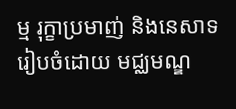ម្ម រុក្ខាប្រមាញ់ និងនេសាទ
រៀបចំដោយ មជ្ឈមណ្ឌ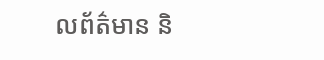លព័ត៌មាន និ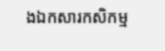ងឯកសារកសិកម្ម